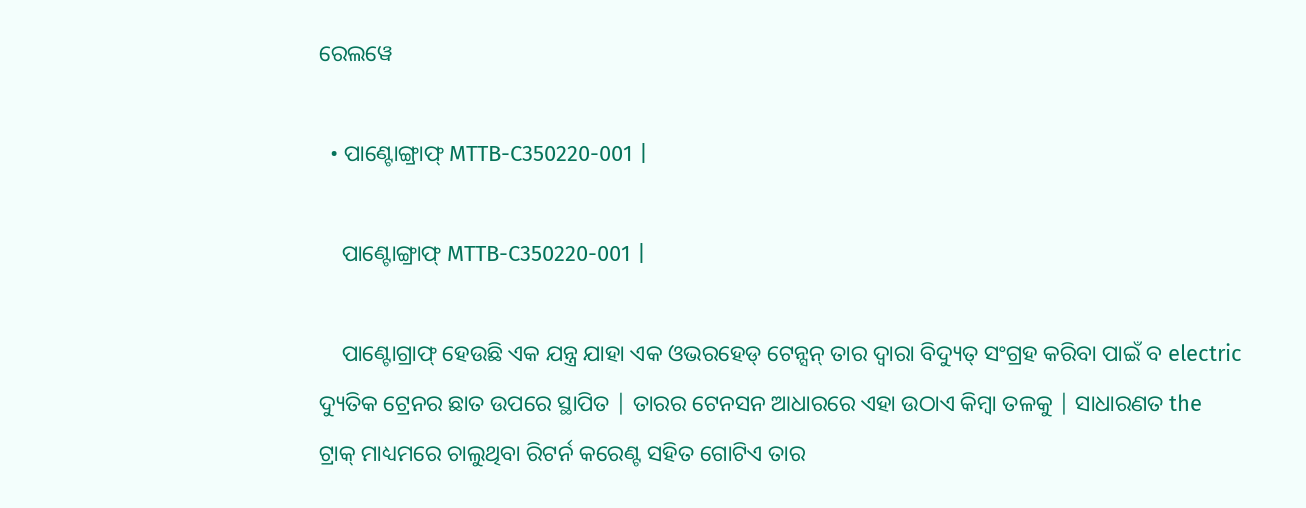ରେଲୱେ

  • ପାଣ୍ଟୋଙ୍ଗ୍ରାଫ୍ MTTB-C350220-001 |

    ପାଣ୍ଟୋଙ୍ଗ୍ରାଫ୍ MTTB-C350220-001 |

    ପାଣ୍ଟୋଗ୍ରାଫ୍ ହେଉଛି ଏକ ଯନ୍ତ୍ର ଯାହା ଏକ ଓଭରହେଡ୍ ଟେନ୍ସନ୍ ତାର ଦ୍ୱାରା ବିଦ୍ୟୁତ୍ ସଂଗ୍ରହ କରିବା ପାଇଁ ବ electric ଦ୍ୟୁତିକ ଟ୍ରେନର ଛାତ ଉପରେ ସ୍ଥାପିତ | ତାରର ଟେନସନ ଆଧାରରେ ଏହା ଉଠାଏ କିମ୍ବା ତଳକୁ | ସାଧାରଣତ the ଟ୍ରାକ୍ ମାଧ୍ୟମରେ ଚାଲୁଥିବା ରିଟର୍ନ କରେଣ୍ଟ ସହିତ ଗୋଟିଏ ତାର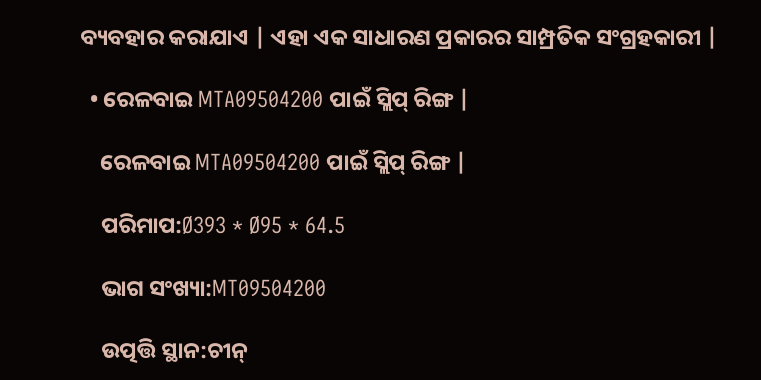ବ୍ୟବହାର କରାଯାଏ | ଏହା ଏକ ସାଧାରଣ ପ୍ରକାରର ସାମ୍ପ୍ରତିକ ସଂଗ୍ରହକାରୀ |

  • ରେଳବାଇ MTA09504200 ପାଇଁ ସ୍ଲିପ୍ ରିଙ୍ଗ |

    ରେଳବାଇ MTA09504200 ପାଇଁ ସ୍ଲିପ୍ ରିଙ୍ଗ |

    ପରିମାପ:Ø393 * Ø95 * 64.5

    ଭାଗ ସଂଖ୍ୟା:MT09504200

    ଉତ୍ପତ୍ତି ସ୍ଥାନ:ଚୀନ୍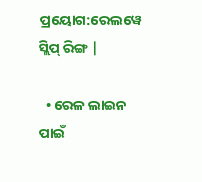ପ୍ରୟୋଗ:ରେଲୱେ ସ୍ଲିପ୍ ରିଙ୍ଗ |

  • ରେଳ ଲାଇନ ପାଇଁ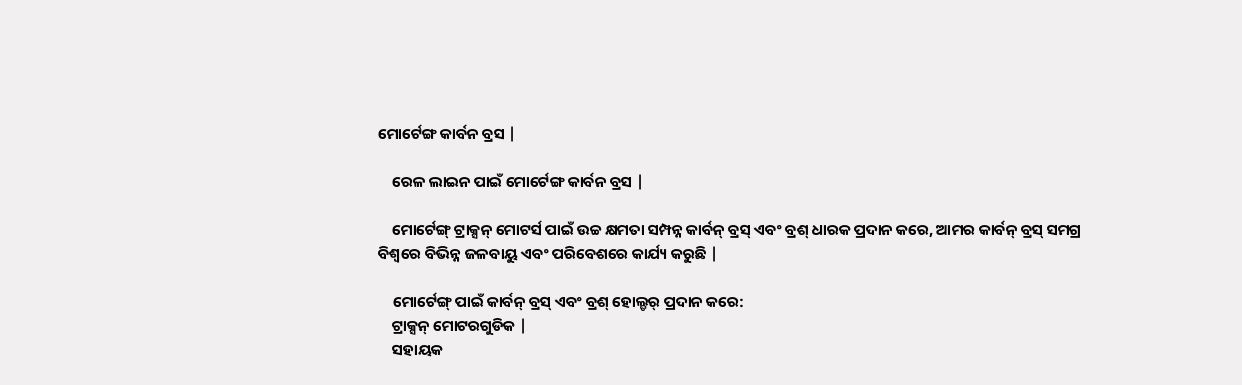ମୋର୍ଟେଙ୍ଗ କାର୍ବନ ବ୍ରସ |

    ରେଳ ଲାଇନ ପାଇଁ ମୋର୍ଟେଙ୍ଗ କାର୍ବନ ବ୍ରସ |

    ମୋର୍ଟେଙ୍ଗ୍ ଟ୍ରାକ୍ସନ୍ ମୋଟର୍ସ ପାଇଁ ଉଚ୍ଚ କ୍ଷମତା ସମ୍ପନ୍ନ କାର୍ବନ୍ ବ୍ରସ୍ ଏବଂ ବ୍ରଶ୍ ଧାରକ ପ୍ରଦାନ କରେ, ଆମର କାର୍ବନ୍ ବ୍ରସ୍ ସମଗ୍ର ବିଶ୍ୱରେ ବିଭିନ୍ନ ଜଳବାୟୁ ଏବଂ ପରିବେଶରେ କାର୍ଯ୍ୟ କରୁଛି |

    ମୋର୍ଟେଙ୍ଗ୍ ପାଇଁ କାର୍ବନ୍ ବ୍ରସ୍ ଏବଂ ବ୍ରଶ୍ ହୋଲ୍ଡର୍ ପ୍ରଦାନ କରେ:
    ଟ୍ରାକ୍ସନ୍ ମୋଟରଗୁଡିକ |
    ସହାୟକ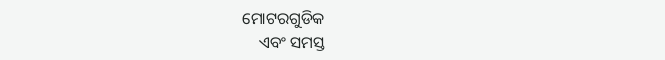ମୋଟରଗୁଡିକ
    ଏବଂ ସମସ୍ତ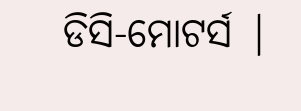ଡିସି-ମୋଟର୍ସ |